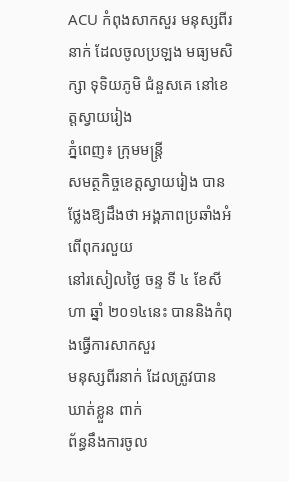ACU កំពុងសាកសួរ មនុស្សពីរនាក់ ដែលចូលប្រឡង មធ្យមសិក្សា ទុទិយភូមិ ជំនួសគេ នៅខេត្តស្វាយរៀង
ភ្នំពេញ៖ ក្រុមមន្រ្តី
សមត្ថកិច្ចខេត្តស្វាយរៀង បានថ្លែងឱ្យដឹងថា អង្គភាពប្រឆាំងអំពើពុករលួយ
នៅរសៀលថ្ងៃ ចន្ទ ទី ៤ ខែសីហា ឆ្នាំ ២០១៤នេះ បាននិងកំពុងធ្វើការសាកសួរ
មនុស្សពីរនាក់ ដែលត្រូវបានឃាត់ខ្លួន ពាក់
ព័ន្ធនឹងការចូល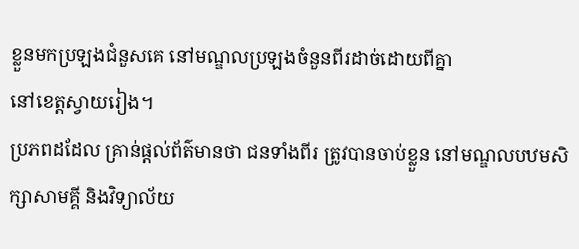ខ្លួនមកប្រឡងជំនួសគេ នៅមណ្ឌលប្រឡងចំនួនពីរដាច់ដោយពីគ្នា
នៅខេត្តស្វាយរៀង។
ប្រភពដដែល គ្រាន់ផ្តល់ព័ត៌មានថា ជនទាំងពីរ ត្រូវបានចាប់ខ្លួន នៅមណ្ឌលបឋមសិក្សាសាមគ្គី និងវិទ្យាល័យ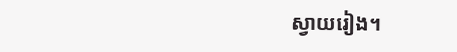ស្វាយរៀង។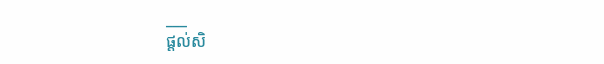___
ផ្តល់សិ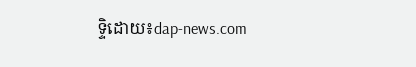ទ្ទិដោយ៖dap-news.com